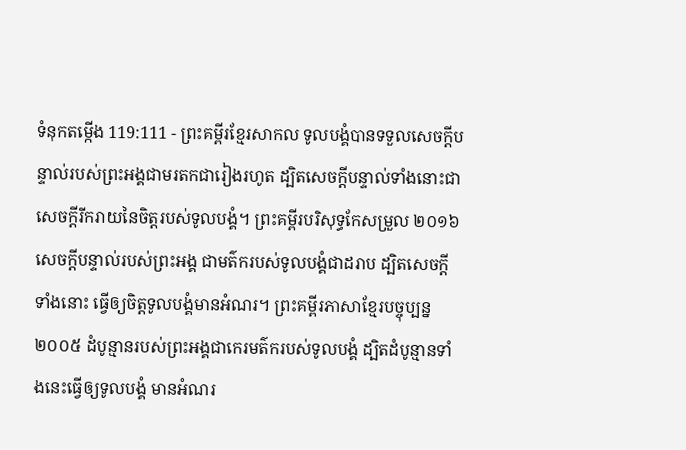ទំនុកតម្កើង 119:111 - ព្រះគម្ពីរខ្មែរសាកល ទូលបង្គំបានទទួលសេចក្ដីបន្ទាល់របស់ព្រះអង្គជាមរតកជារៀងរហូត ដ្បិតសេចក្ដីបន្ទាល់ទាំងនោះជាសេចក្ដីរីករាយនៃចិត្តរបស់ទូលបង្គំ។ ព្រះគម្ពីរបរិសុទ្ធកែសម្រួល ២០១៦ សេចក្ដីបន្ទាល់របស់ព្រះអង្គ ជាមត៌ករបស់ទូលបង្គំជាដរាប ដ្បិតសេចក្ដីទាំងនោះ ធ្វើឲ្យចិត្តទូលបង្គំមានអំណរ។ ព្រះគម្ពីរភាសាខ្មែរបច្ចុប្បន្ន ២០០៥ ដំបូន្មានរបស់ព្រះអង្គជាកេរមត៌ករបស់ទូលបង្គំ ដ្បិតដំបូន្មានទាំងនេះធ្វើឲ្យទូលបង្គំ មានអំណរ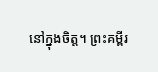នៅក្នុងចិត្ត។ ព្រះគម្ពីរ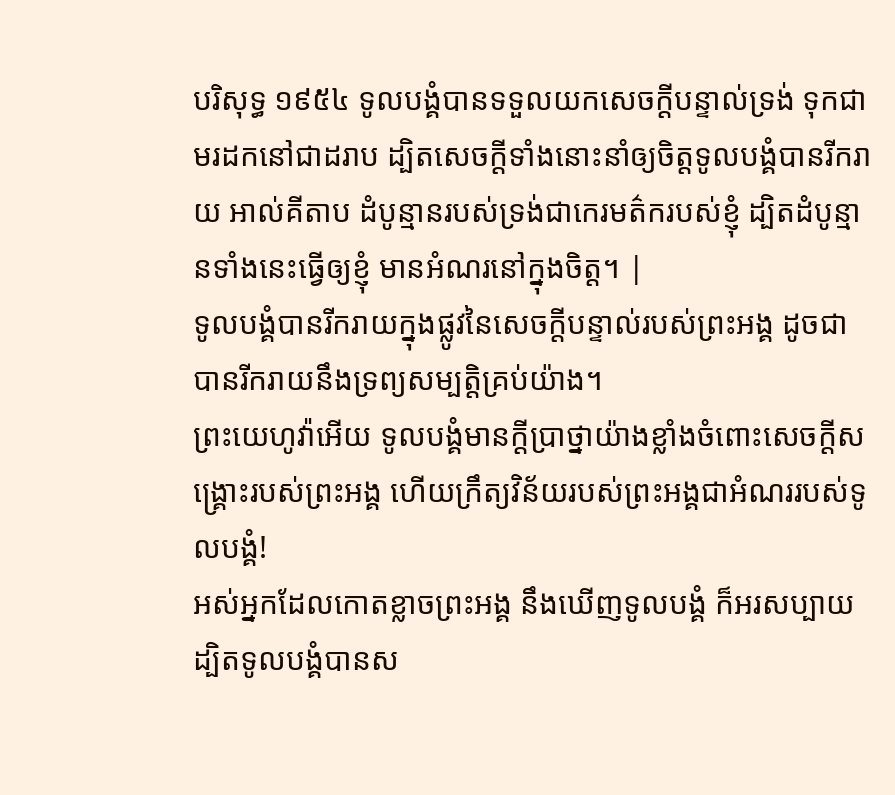បរិសុទ្ធ ១៩៥៤ ទូលបង្គំបានទទួលយកសេចក្ដីបន្ទាល់ទ្រង់ ទុកជាមរដកនៅជាដរាប ដ្បិតសេចក្ដីទាំងនោះនាំឲ្យចិត្តទូលបង្គំបានរីករាយ អាល់គីតាប ដំបូន្មានរបស់ទ្រង់ជាកេរមត៌ករបស់ខ្ញុំ ដ្បិតដំបូន្មានទាំងនេះធ្វើឲ្យខ្ញុំ មានអំណរនៅក្នុងចិត្ត។ |
ទូលបង្គំបានរីករាយក្នុងផ្លូវនៃសេចក្ដីបន្ទាល់របស់ព្រះអង្គ ដូចជាបានរីករាយនឹងទ្រព្យសម្បត្តិគ្រប់យ៉ាង។
ព្រះយេហូវ៉ាអើយ ទូលបង្គំមានក្ដីប្រាថ្នាយ៉ាងខ្លាំងចំពោះសេចក្ដីសង្គ្រោះរបស់ព្រះអង្គ ហើយក្រឹត្យវិន័យរបស់ព្រះអង្គជាអំណររបស់ទូលបង្គំ!
អស់អ្នកដែលកោតខ្លាចព្រះអង្គ នឹងឃើញទូលបង្គំ ក៏អរសប្បាយ ដ្បិតទូលបង្គំបានស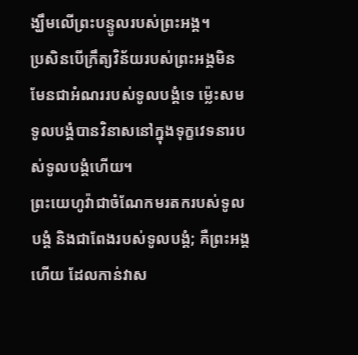ង្ឃឹមលើព្រះបន្ទូលរបស់ព្រះអង្គ។
ប្រសិនបើក្រឹត្យវិន័យរបស់ព្រះអង្គមិនមែនជាអំណររបស់ទូលបង្គំទេ ម្ល៉េះសមទូលបង្គំបានវិនាសនៅក្នុងទុក្ខវេទនារបស់ទូលបង្គំហើយ។
ព្រះយេហូវ៉ាជាចំណែកមរតករបស់ទូលបង្គំ និងជាពែងរបស់ទូលបង្គំ; គឺព្រះអង្គហើយ ដែលកាន់វាស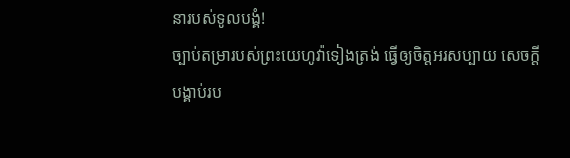នារបស់ទូលបង្គំ!
ច្បាប់តម្រារបស់ព្រះយេហូវ៉ាទៀងត្រង់ ធ្វើឲ្យចិត្តអរសប្បាយ សេចក្ដីបង្គាប់រប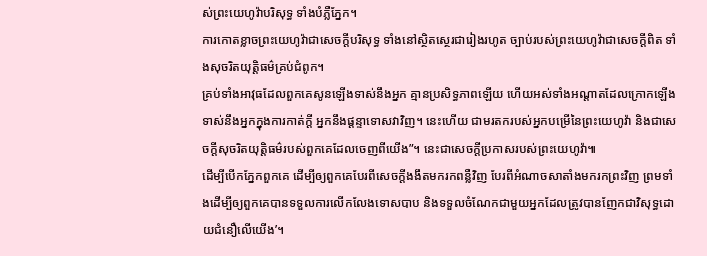ស់ព្រះយេហូវ៉ាបរិសុទ្ធ ទាំងបំភ្លឺភ្នែក។
ការកោតខ្លាចព្រះយេហូវ៉ាជាសេចក្ដីបរិសុទ្ធ ទាំងនៅស្ថិតស្ថេរជារៀងរហូត ច្បាប់របស់ព្រះយេហូវ៉ាជាសេចក្ដីពិត ទាំងសុចរិតយុត្តិធម៌គ្រប់ជំពូក។
គ្រប់ទាំងអាវុធដែលពួកគេសូនឡើងទាស់នឹងអ្នក គ្មានប្រសិទ្ធភាពឡើយ ហើយអស់ទាំងអណ្ដាតដែលក្រោកឡើងទាស់នឹងអ្នកក្នុងការកាត់ក្ដី អ្នកនឹងផ្ដន្ទាទោសវាវិញ។ នេះហើយ ជាមរតករបស់អ្នកបម្រើនៃព្រះយេហូវ៉ា និងជាសេចក្ដីសុចរិតយុត្តិធម៌របស់ពួកគេដែលចេញពីយើង”។ នេះជាសេចក្ដីប្រកាសរបស់ព្រះយេហូវ៉ា៕
ដើម្បីបើកភ្នែកពួកគេ ដើម្បីឲ្យពួកគេបែរពីសេចក្ដីងងឹតមករកពន្លឺវិញ បែរពីអំណាចសាតាំងមករកព្រះវិញ ព្រមទាំងដើម្បីឲ្យពួកគេបានទទួលការលើកលែងទោសបាប និងទទួលចំណែកជាមួយអ្នកដែលត្រូវបានញែកជាវិសុទ្ធដោយជំនឿលើយើង’។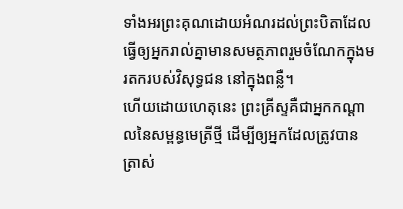ទាំងអរព្រះគុណដោយអំណរដល់ព្រះបិតាដែលធ្វើឲ្យអ្នករាល់គ្នាមានសមត្ថភាពរួមចំណែកក្នុងមរតករបស់វិសុទ្ធជន នៅក្នុងពន្លឺ។
ហើយដោយហេតុនេះ ព្រះគ្រីស្ទគឺជាអ្នកកណ្ដាលនៃសម្ពន្ធមេត្រីថ្មី ដើម្បីឲ្យអ្នកដែលត្រូវបានត្រាស់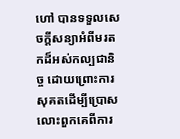ហៅ បានទទួលសេចក្ដីសន្យាអំពីមរតកដ៏អស់កល្បជានិច្ច ដោយព្រោះការសុគតដើម្បីប្រោសលោះពួកគេពីការ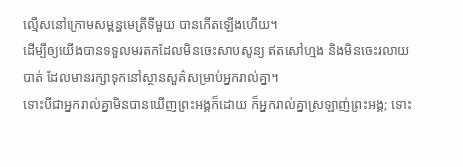ល្មើសនៅក្រោមសម្ពន្ធមេត្រីទីមួយ បានកើតឡើងហើយ។
ដើម្បីឲ្យយើងបានទទួលមរតកដែលមិនចេះសាបសូន្យ ឥតសៅហ្មង និងមិនចេះរលាយបាត់ ដែលមានរក្សាទុកនៅស្ថានសួគ៌សម្រាប់អ្នករាល់គ្នា។
ទោះបីជាអ្នករាល់គ្នាមិនបានឃើញព្រះអង្គក៏ដោយ ក៏អ្នករាល់គ្នាស្រឡាញ់ព្រះអង្គ; ទោះ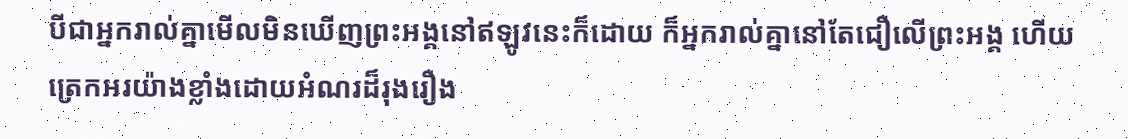បីជាអ្នករាល់គ្នាមើលមិនឃើញព្រះអង្គនៅឥឡូវនេះក៏ដោយ ក៏អ្នករាល់គ្នានៅតែជឿលើព្រះអង្គ ហើយត្រេកអរយ៉ាងខ្លាំងដោយអំណរដ៏រុងរឿង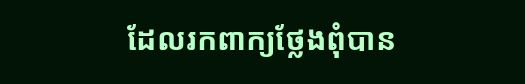ដែលរកពាក្យថ្លែងពុំបាន